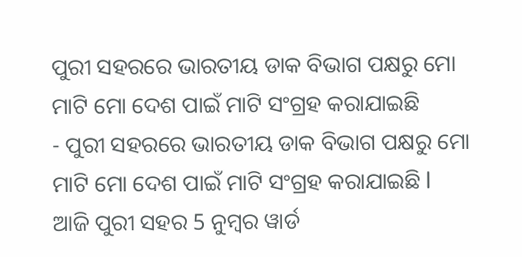ପୁରୀ ସହରରେ ଭାରତୀୟ ଡାକ ବିଭାଗ ପକ୍ଷରୁ ମୋ ମାଟି ମୋ ଦେଶ ପାଇଁ ମାଟି ସଂଗ୍ରହ କରାଯାଇଛି
- ପୁରୀ ସହରରେ ଭାରତୀୟ ଡାକ ବିଭାଗ ପକ୍ଷରୁ ମୋ ମାଟି ମୋ ଦେଶ ପାଇଁ ମାଟି ସଂଗ୍ରହ କରାଯାଇଛି l
ଆଜି ପୁରୀ ସହର 5 ନୁମ୍ବର ୱାର୍ଡ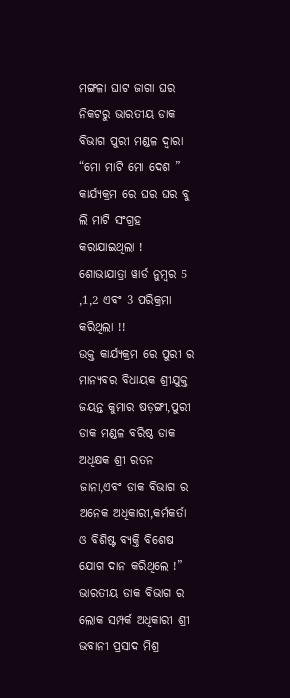ମଙ୍ଗଳା ଘାଟ ଜାଗା ଘର ନିକଟରୁ ଭାରତୀୟ ଡାକ ବିଭାଗ ପୁରୀ ମଣ୍ଡଳ ଦ୍ଵାରା “ମୋ ମାଟି ମୋ ଦେଶ ” କାର୍ଯ୍ୟକ୍ରମ ରେ ଘର ଘର ବୁ ଲି ମାଟି ସଂଗ୍ରହ କରାଯାଇଥିଲା !
ଶୋଭାଯାତ୍ରା ୱାର୍ଡ ନୁମ୍ବର 5 ,1,2 ଏବଂ 3 ପରିକ୍ରମା କରିଥିଲା !!
ଉକ୍ତ କାର୍ଯ୍ୟକ୍ରମ ରେ ପୁରୀ ର ମାନ୍ୟବର ବିଧାୟକ ଶ୍ରୀଯୁକ୍ତ ଜୟନ୍ତ କୁମାର ଷଡ଼ଙ୍ଗୀ,ପୁରୀ ଡାକ ମଣ୍ଡଳ ବରିଷ୍ଠ ଡାକ ଅଧିକ୍ଷକ ଶ୍ରୀ ରତନ ଜାନା,ଏବଂ ଡାକ ବିଭାଗ ର ଅନେକ ଅଧିକାରୀ,କର୍ମକର୍ତା ଓ ବିଶିଷ୍ଟ ବ୍ୟକ୍ତି ବିଶେଷ ଯୋଗ ଦାନ କରିଥିଲେ !”
ଭାରତୀୟ ଡାକ ବିଭାଗ ର ଲୋକ ସମ୍ପର୍କ ଅଧିକାରୀ ଶ୍ରୀ ଭବାନୀ ପ୍ରସାଦ ମିଶ୍ର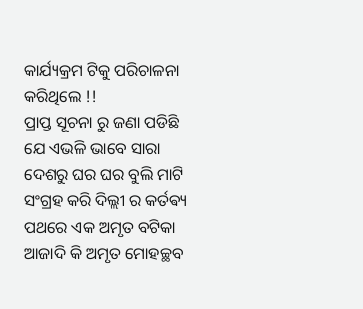କାର୍ଯ୍ୟକ୍ରମ ଟିକୁ ପରିଚାଳନା କରିଥିଲେ !!
ପ୍ରାପ୍ତ ସୂଚନା ରୁ ଜଣା ପଡିଛି ଯେ ଏଭଳି ଭାବେ ସାରା ଦେଶରୁ ଘର ଘର ବୁଲି ମାଟି ସଂଗ୍ରହ କରି ଦିଲ୍ଲୀ ର କର୍ତଵ୍ୟ ପଥରେ ଏକ ଅମୃତ ବଟିକା ଆଜାଦି କି ଅମୃତ ମୋହଚ୍ଛବ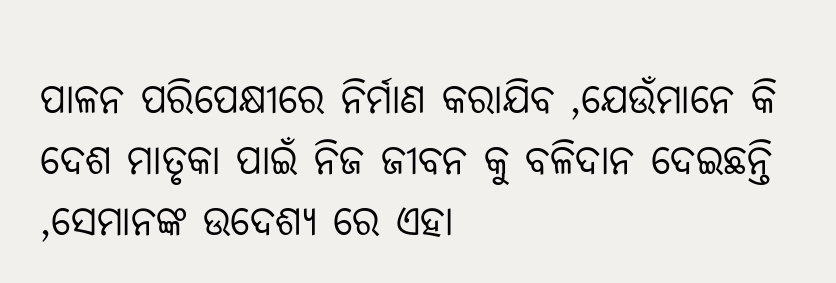ପାଳନ ପରିପେକ୍ଷୀରେ ନିର୍ମାଣ କରାଯିବ ,ଯେଉଁମାନେ କି ଦେଶ ମାତୃକା ପାଇଁ ନିଜ ଜୀବନ କୁ ବଳିଦାନ ଦେଇଛନ୍ତି ,ସେମାନଙ୍କ ଉଦେଶ୍ୟ ରେ ଏହା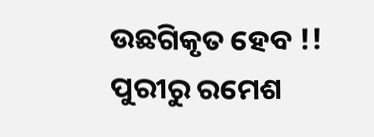ଉଛଗିକୃତ ହେବ !!
ପୁରୀରୁ ରମେଶ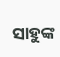ସାହୁଙ୍କ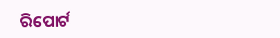ରିପୋର୍ଟ